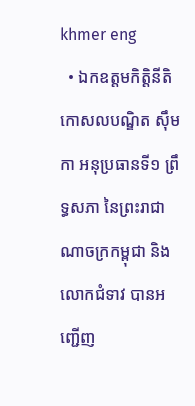khmer eng
  • ឯកឧត្តមកិត្តិនីតិកោសលបណ្ឌិត ស៊ឹម កា អនុប្រធានទី១ ព្រឹទ្ធសភា នៃព្រះរាជាណាចក្រកម្ពុជា និងលោកជំទាវ បានអញ្ជើញ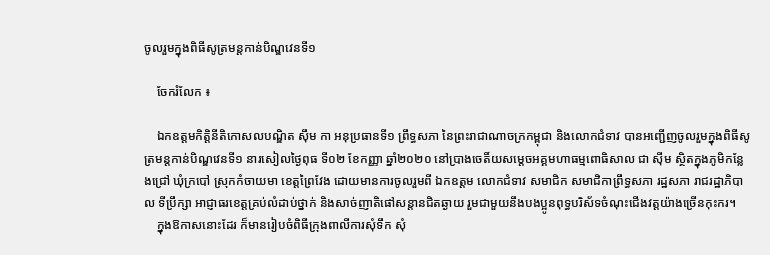ចូលរួមក្នុងពិធីសូត្រមន្តកាន់បិណ្ឌវេនទី១

    ចែករំលែក ៖

    ឯកឧត្តមកិត្តិនីតិកោសលបណ្ឌិត ស៊ឹម កា អនុប្រធានទី១ ព្រឹទ្ធសភា នៃព្រះរាជាណាចក្រកម្ពុជា និងលោកជំទាវ បានអញ្ជើញចូលរួមក្នុងពិធីសូត្រមន្តកាន់បិណ្ឌវេនទី១ នារសៀលថ្ងៃពុធ ទី០២ ខែកញ្ញា ឆ្នាំ២០២០ នៅប្រាងចេតិ៍យសម្តេចអគ្គមហាធម្មពោធិសាល ជា ស៊ីម ស្ថិតក្នុងភូមិកន្លែងជ្រៅ ឃុំក្របៅ ស្រុកកំចាយមា ខេត្តព្រៃវែង ដោយមានការចូលរួមពី ឯកឧត្តម លោកជំទាវ សមាជិក សមាជិកាព្រឹទ្ធសភា រដ្ឋសភា រាជរដ្ឋាភិបាល ទីប្រឹក្សា អាជ្ញាធរខេត្តគ្រប់លំដាប់ថ្នាក់ និងសាច់ញាតិផៅសន្តានជិតឆ្ងាយ រួមជាមួយនឹងបងប្អូនពុទ្ធបរិស័ទចំណុះជើងវត្តយ៉ាងច្រើនកុះករ។
    ក្នុងឱកាសនោះដែរ ក៏មានរៀបចំពិធីក្រុងពាលីការសុំទឹក សុំ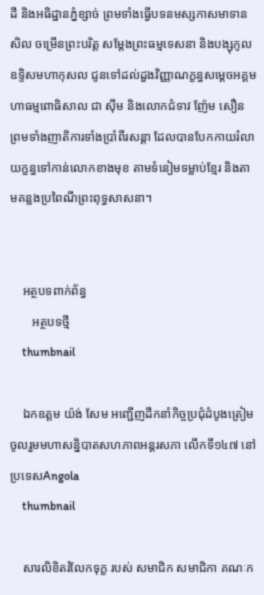ដី និងអធិដ្ឋានភ្នំខ្សាច់ ព្រមទាំងធ្វើបទនមស្សកាសមាទានសិល ចម្រើនព្រះបរិត្ត សម្តែងព្រះធម្មទេសនា និងបង្សុកូលឧទ្ទិសមហាកុសល ជូនទៅដល់ដួងវិញ្ញាណក្ខន្ធសម្តេចអគ្គមហាធម្មពោធិសាល ជា ស៊ីម និងលោកជំទាវ ញ៉ែម សឿន ព្រមទាំងញាតិការទាំងប្រាំពីរសន្តា ដែលបានបែកកាយរំលាយក្ខន្ធទៅកាន់លោកខាងមុខ តាមទំនៀមទម្លាប់ខ្មែរ និងតាមគន្លងប្រពៃណីព្រះពុទ្ធសាសនា។


    អត្ថបទពាក់ព័ន្ធ
       អត្ថបទថ្មី
    thumbnail

    ឯកឧត្តម យ៉ង់ សែម អញ្ជើញដឹកនាំកិច្ចប្រជុំដំបូងត្រៀមចូលរួមមហាសន្និបាតសហភាពអន្តរសភា លើកទី១៤៧ នៅប្រទេសAngola
    thumbnail

    សារលិខិតរំលែកទុក្ខ របស់ សមាជិក សមាជិកា គណៈក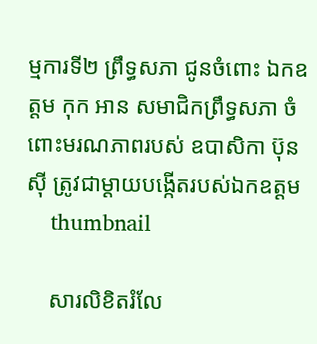ម្មការទី២ ព្រឹទ្ធសភា ជូនចំពោះ ឯកឧត្តម កុក អាន សមាជិកព្រឹទ្ធសភា ចំពោះមរណភាពរបស់ ឧបាសិកា ប៊ុន ស៊ី ត្រូវជាម្ដាយបង្កើតរបស់ឯកឧត្តម
    thumbnail

    សារលិខិតរំលែ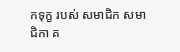កទុក្ខ របស់ សមាជិក សមាជិកា គ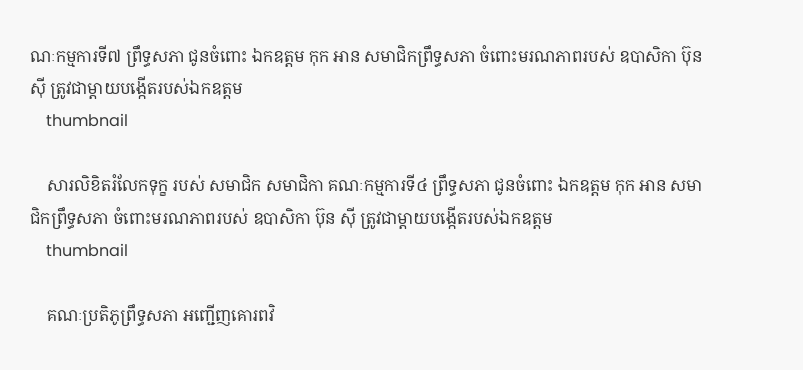ណៈកម្មការទី៧ ព្រឹទ្ធសភា ជូនចំពោះ ឯកឧត្តម កុក អាន សមាជិកព្រឹទ្ធសភា ចំពោះមរណភាពរបស់ ឧបាសិកា ប៊ុន ស៊ី ត្រូវជាម្ដាយបង្កើតរបស់ឯកឧត្តម
    thumbnail

    សារលិខិតរំលែកទុក្ខ របស់ សមាជិក សមាជិកា គណៈកម្មការទី៤ ព្រឹទ្ធសភា ជូនចំពោះ ឯកឧត្តម កុក អាន សមាជិកព្រឹទ្ធសភា ចំពោះមរណភាពរបស់ ឧបាសិកា ប៊ុន ស៊ី ត្រូវជាម្ដាយបង្កើតរបស់ឯកឧត្តម
    thumbnail

    គណៈប្រតិភូព្រឹទ្ធសភា អញ្ជើញគោរពវិ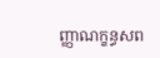ញ្ញាណក្ខន្ធសព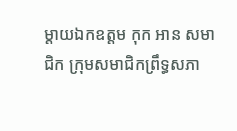ម្តាយឯកឧត្តម កុក អាន សមាជិក ក្រុមសមាជិកព្រឹទ្ធសភា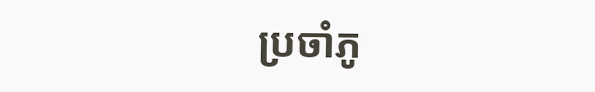ប្រចាំភូ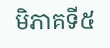មិភាគទី៥